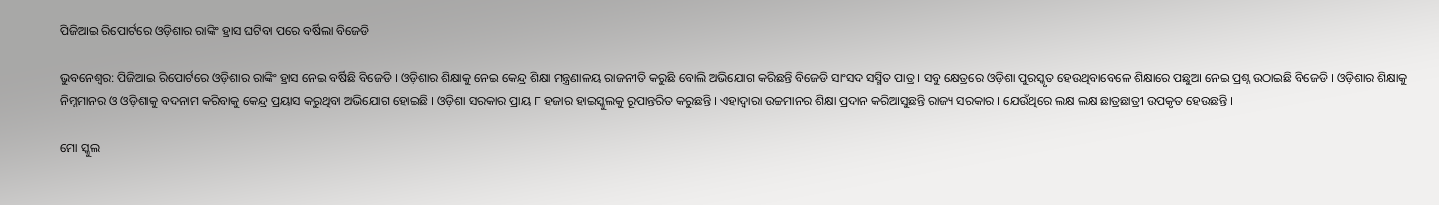ପିଜିଆଇ ରିପୋର୍ଟରେ ଓଡ଼ିଶାର ରାଙ୍କିଂ ହ୍ରାସ ଘଟିବା ପରେ ବର୍ଷିଲା ବିଜେଡି

ଭୁବନେଶ୍ବର: ପିଜିଆଇ ରିପୋର୍ଟରେ ଓଡ଼ିଶାର ରାଙ୍କିଂ ହ୍ରାସ ନେଇ ବର୍ଷିଛି ବିଜେଡି । ଓଡ଼ିଶାର ଶିକ୍ଷାକୁ ନେଇ କେନ୍ଦ୍ର ଶିକ୍ଷା ମନ୍ତ୍ରଣାଳୟ ରାଜନୀତି କରୁଛି ବୋଲି ଅଭିଯୋଗ କରିଛନ୍ତି ବିଜେଡି ସାଂସଦ ସସ୍ମିତ ପାତ୍ର । ସବୁ କ୍ଷେତ୍ରରେ ଓଡ଼ିଶା ପୁରସ୍କୃତ ହେଉଥିବାବେଳେ ଶିକ୍ଷାରେ ପଛୁଆ ନେଇ ପ୍ରଶ୍ନ ଉଠାଇଛି ବିଜେଡି । ଓଡ଼ିଶାର ଶିକ୍ଷାକୁ ନିମ୍ନମାନର ଓ ଓଡ଼ିଶାକୁ ବଦନାମ କରିବାକୁ କେନ୍ଦ୍ର ପ୍ରୟାସ କରୁଥିବା ଅଭିଯୋଗ ହୋଇଛି । ଓଡ଼ିଶା ସରକାର ପ୍ରାୟ ୮ ହଜାର ହାଇସ୍କୁଲକୁ ରୂପାନ୍ତରିତ କରୁଛନ୍ତି । ଏହାଦ୍ବାରା ଉଚ୍ଚମାନର ଶିକ୍ଷା ପ୍ରଦାନ କରିଆସୁଛନ୍ତି ରାଜ୍ୟ ସରକାର । ଯେଉଁଥିରେ ଲକ୍ଷ ଲକ୍ଷ ଛାତ୍ରଛାତ୍ରୀ ଉପକୃତ ହେଉଛନ୍ତି ।

ମୋ ସ୍କୁଲ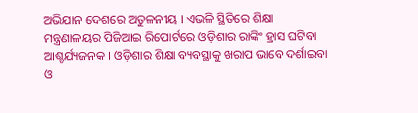ଅଭିଯାନ ଦେଶରେ ଅତୁଳନୀୟ । ଏଭଳି ସ୍ଥିତିରେ ଶିକ୍ଷା ମନ୍ତ୍ରଣାଳୟର ପିଜିଆଇ ରିପୋର୍ଟରେ ଓଡ଼ିଶାର ରାଙ୍କିଂ ହ୍ରାସ ଘଟିବା ଆଶ୍ଚର୍ଯ୍ୟଜନକ । ଓଡ଼ିଶାର ଶିକ୍ଷା ବ୍ୟବସ୍ଥାକୁ ଖରାପ ଭାବେ ଦର୍ଶାଇବା ଓ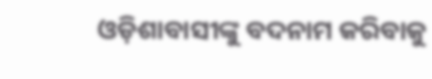ଓଡ଼ିଶାବାସୀଙ୍କୁ ବଦନାମ କରିବାକୁ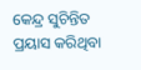କେନ୍ଦ୍ର ସୁଚିନ୍ତିତ ପ୍ରୟାସ କରିଥିବା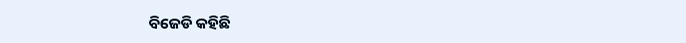ବିଜେଡି କହିଛି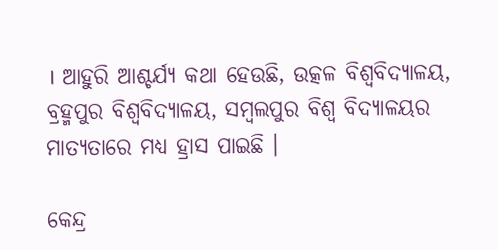। ଆହୁରି ଆଶ୍ଚର୍ଯ୍ୟ କଥା ହେଉଛି, ଉତ୍କଳ ବିଶ୍ବବିଦ୍ୟାଳୟ, ବ୍ରହ୍ମପୁର ବିଶ୍ବବିଦ୍ୟାଳୟ, ସମ୍ବଲପୁର ବିଶ୍ବ ବିଦ୍ୟାଳୟର ମାତ୍ୟତାରେ ମଧ୍ୟ ହ୍ରାସ ପାଇଛି ।

କେନ୍ଦ୍ର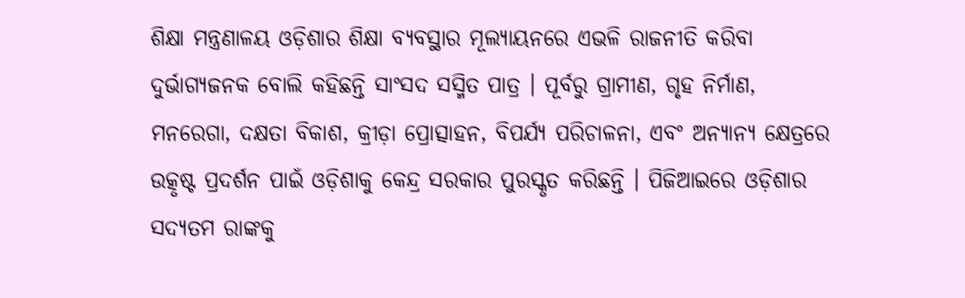ଶିକ୍ଷା ମନ୍ତ୍ରଣାଳୟ ଓଡ଼ିଶାର ଶିକ୍ଷା ବ୍ୟବସ୍ଥାର ମୂଲ୍ୟାୟନରେ ଏଭଳି ରାଜନୀତି କରିବା ଦୁର୍ଭାଗ୍ୟଜନକ ବୋଲି କହିଛନ୍ତି ସାଂସଦ ସସ୍ମିତ ପାତ୍ର । ପୂର୍ବରୁ ଗ୍ରାମୀଣ, ଗୃହ ନିର୍ମାଣ, ମନରେଗା, ଦକ୍ଷତା ବିକାଶ, କ୍ରୀଡ଼ା ପ୍ରୋତ୍ସାହନ, ବିପର୍ଯ୍ୟ ପରିଚାଳନା, ଏବଂ ଅନ୍ୟାନ୍ୟ କ୍ଷେତ୍ରରେ ଉତ୍କୃଷ୍ଟ ପ୍ରଦର୍ଶନ ପାଇଁ ଓଡ଼ିଶାକୁ କେନ୍ଦ୍ର ସରକାର ପୁରସ୍କୃତ କରିଛନ୍ତି । ପିଜିଆଇରେ ଓଡ଼ିଶାର ସଦ୍ୟତମ ରାଙ୍କକୁ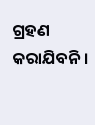ଗ୍ରହଣ କରାଯିବନି ।